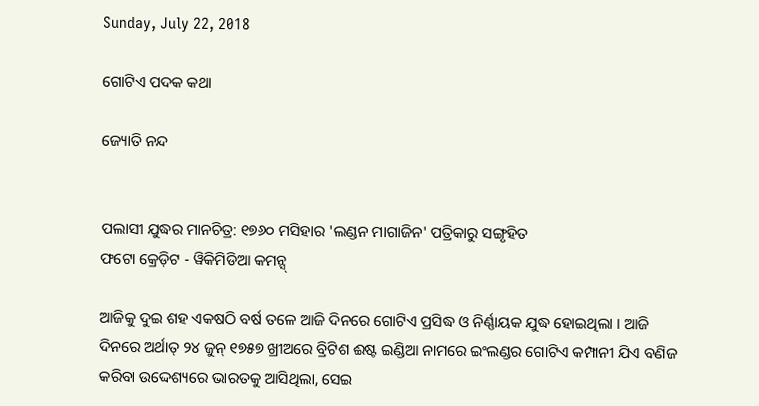Sunday, July 22, 2018

ଗୋଟିଏ ପଦକ କଥା

ଜ୍ୟୋତି ନନ୍ଦ


ପଲାସୀ ଯୁଦ୍ଧର ମାନଚିତ୍ର: ୧୭୬୦ ମସିହାର 'ଲଣ୍ଡନ ମାଗାଜିନ' ପତ୍ରିକାରୁ ସଙ୍ଗୃହିତ
ଫଟୋ କ୍ରେଡ଼ିଟ - ୱିକିମିଡିଆ କମନ୍ସ୍

ଆଜିକୁ ଦୁଇ ଶହ ଏକଷଠି ବର୍ଷ ତଳେ ଆଜି ଦିନରେ ଗୋଟିଏ ପ୍ରସିଦ୍ଧ ଓ ନିର୍ଣ୍ଣାୟକ ଯୁଦ୍ଧ ହୋଇଥିଲା । ଆଜି ଦିନରେ ଅର୍ଥାତ୍ ୨୪ ଜୁନ୍ ୧୭୫୭ ଖ୍ରୀଅରେ ବ୍ରିଟିଶ ଈଷ୍ଟ ଇଣ୍ଡିଆ ନାମରେ ଇଂଲଣ୍ଡର ଗୋଟିଏ କମ୍ପାନୀ ଯିଏ ବଣିଜ କରିବା ଉଦ୍ଦେଶ୍ୟରେ ଭାରତକୁ ଆସିଥିଲା, ସେଇ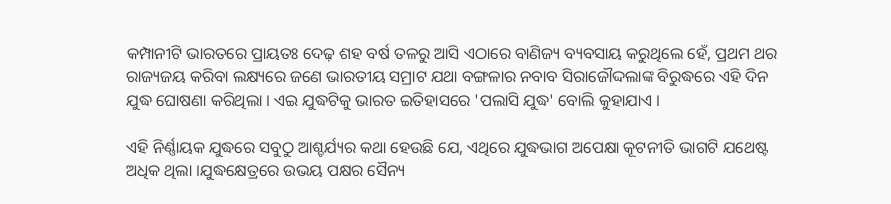କମ୍ପାନୀଟି ଭାରତରେ ପ୍ରାୟତଃ ଦେଢ଼ ଶହ ବର୍ଷ ତଳରୁ ଆସି ଏଠାରେ ବାଣିଜ୍ୟ ବ୍ୟବସାୟ କରୁଥିଲେ ହେଁ, ପ୍ରଥମ ଥର ରାଜ୍ୟଜୟ କରିବା ଲକ୍ଷ୍ୟରେ ଜଣେ ଭାରତୀୟ ସମ୍ରାଟ ଯଥା ବଙ୍ଗଳାର ନବାବ ସିରାଜୌଦ୍ଦଲାଙ୍କ ବିରୁଦ୍ଧରେ ଏହି ଦିନ ଯୁଦ୍ଧ ଘୋଷଣା କରିଥିଲା । ଏଇ ଯୁଦ୍ଧଟିକୁ ଭାରତ ଇତିହାସରେ 'ପଲାସି ଯୁଦ୍ଧ' ବୋଲି କୁହାଯାଏ ।

ଏହି ନିର୍ଣ୍ଣାୟକ ଯୁଦ୍ଧରେ ସବୁଠୁ ଆଶ୍ଚର୍ଯ୍ୟର କଥା ହେଉଛି ଯେ, ଏଥିରେ ଯୁଦ୍ଧଭାଗ ଅପେକ୍ଷା କୂଟନୀତି ଭାଗଟି ଯଥେଷ୍ଟ ଅଧିକ ଥିଲା ।ଯୁଦ୍ଧକ୍ଷେତ୍ରରେ ଉଭୟ ପକ୍ଷର ସୈନ୍ୟ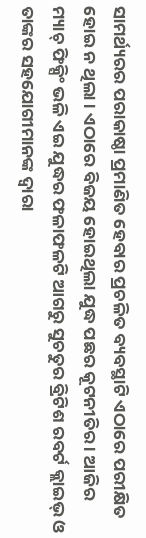ସାମର୍ଥ୍ୟରର ପରାକାଷ୍ଠା ପ୍ରମାଣିତ ହେବାର ପ୍ରଚଳିତ ବ୍ୟବସ୍ଥାଟି ଏଠାରେ ପରୀକ୍ଷିତ ହୋଇ ନ ଥିଲା । ଏଠାରେ ବିଜୟ ହୋଇଥିଲା ଯୁଦ୍ଧ ପଛର କୂଟନୀତିର । ଆଜିର ମ୍ୟାଚ୍ ଫିକ୍ସିଂ ଭଳି ଏଇ ଯୁଦ୍ଧର ଫଳାଫଳଟି ଆଗରୁ ସୁଚତୁର ବ୍ରିଟିଶ ରବର୍ଟ କ୍ଲାଇଭ୍ ଓ ତାଙ୍କର ସହଯୋଗୀମାନଙ୍କ ଦ୍ୱାରା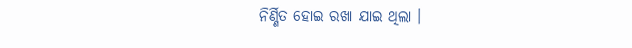ନିର୍ଣ୍ଣିତ ହୋଇ ରଖା ଯାଇ ଥିଲା ।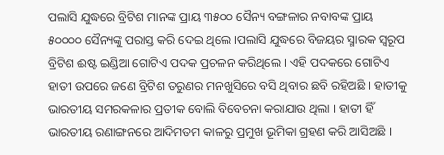ପଲାସି ଯୁଦ୍ଧରେ ବ୍ରିଟିଶ ମାନଙ୍କ ପ୍ରାୟ ୩୫୦୦ ସୈନ୍ୟ ବଙ୍ଗଳାର ନବାବଙ୍କ ପ୍ରାୟ ୫୦୦୦୦ ସୈନ୍ୟଙ୍କୁ ପରାସ୍ତ କରି ଦେଇ ଥିଲେ ।ପଲାସି ଯୁଦ୍ଧରେ ବିଜୟର ସ୍ମାରକ ସ୍ୱରୂପ ବ୍ରିଟିଶ ଈଷ୍ଟ ଇଣ୍ଡିଆ ଗୋଟିଏ ପଦକ ପ୍ରଚଳନ କରିଥିଲେ । ଏହି ପଦକରେ ଗୋଟିଏ ହାତୀ ଉପରେ ଜଣେ ବ୍ରିଟିଶ ତରୁଣର ମନଖୁସିରେ ବସି ଥିବାର ଛବି ରହିଅଛି । ହାତୀକୁ ଭାରତୀୟ ସମରକଳାର ପ୍ରତୀକ ବୋଲି ବିବେଚନା କରାଯାଉ ଥିଲା । ହାତୀ ହିଁ ଭାରତୀୟ ରଣାଙ୍ଗନରେ ଆଦିମତମ କାଳରୁ ପ୍ରମୁଖ ଭୂମିକା ଗ୍ରହଣ କରି ଆସିଅଛି ।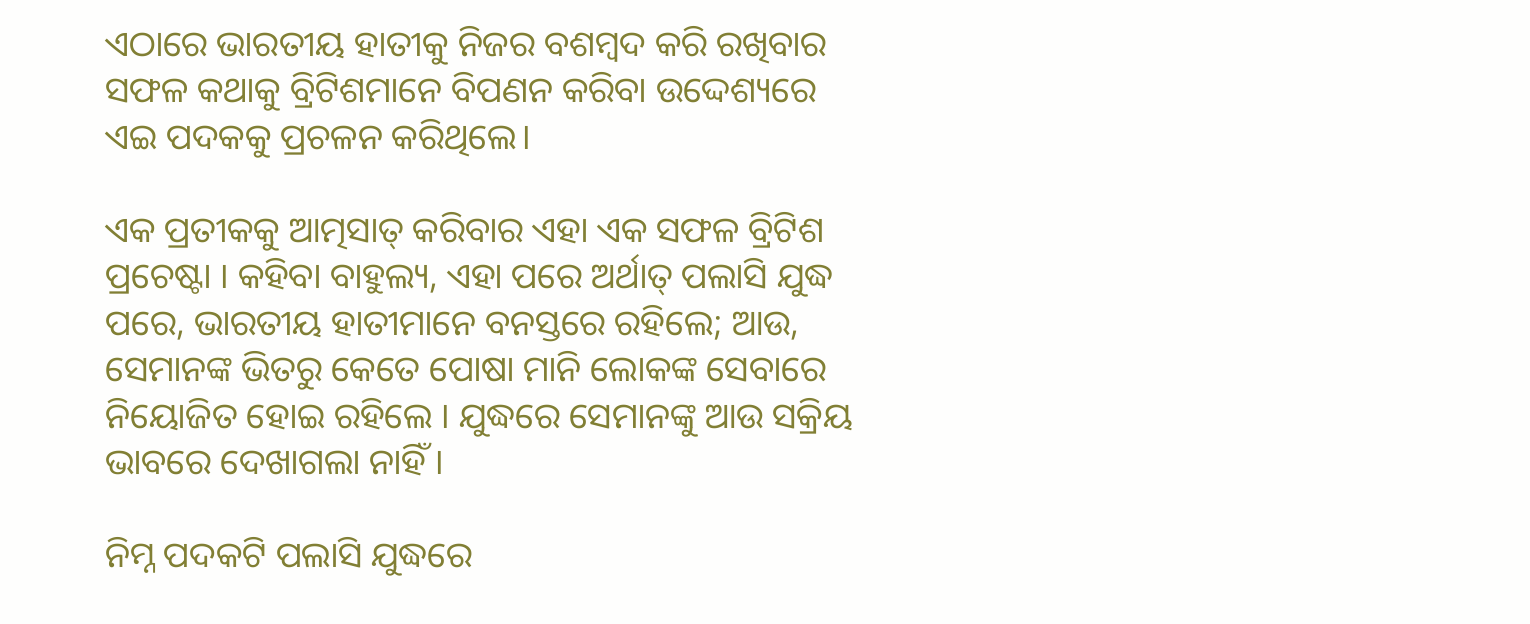ଏଠାରେ ଭାରତୀୟ ହାତୀକୁ ନିଜର ବଶମ୍ବଦ କରି ରଖିବାର ସଫଳ କଥାକୁ ବ୍ରିଟିଶମାନେ ବିପଣନ କରିବା ଉଦ୍ଦେଶ୍ୟରେ ଏଇ ପଦକକୁ ପ୍ରଚଳନ କରିଥିଲେ।

ଏକ ପ୍ରତୀକକୁ ଆତ୍ମସାତ୍ କରିବାର ଏହା ଏକ ସଫଳ ବ୍ରିଟିଶ ପ୍ରଚେଷ୍ଟା । କହିବା ବାହୁଲ୍ୟ, ଏହା ପରେ ଅର୍ଥାତ୍ ପଲାସି ଯୁଦ୍ଧ ପରେ, ଭାରତୀୟ ହାତୀମାନେ ବନସ୍ତରେ ରହିଲେ; ଆଉ, ସେମାନଙ୍କ ଭିତରୁ କେତେ ପୋଷା ମାନି ଲୋକଙ୍କ ସେବାରେ ନିୟୋଜିତ ହୋଇ ରହିଲେ । ଯୁଦ୍ଧରେ ସେମାନଙ୍କୁ ଆଉ ସକ୍ରିୟ ଭାବରେ ଦେଖାଗଲା ନାହିଁ ।

ନିମ୍ନ ପଦକଟି ପଲାସି ଯୁଦ୍ଧରେ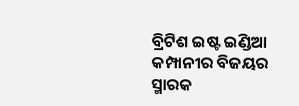ବ୍ରିଟିଶ ଇଷ୍ଟ ଇଣ୍ଡିଆ କମ୍ପାନୀର ବିଜୟର ସ୍ମାରକ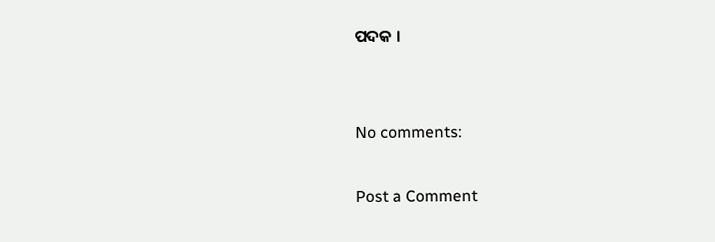ପଦକ ।


No comments:

Post a Comment